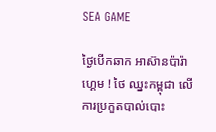SEA GAME

ថ្ងៃបើកឆាក អាស៊ានប៉ារ៉ាហ្គេម ! ថៃ ឈ្នះកម្ពុជា លើការប្រកួតបាល់បោះ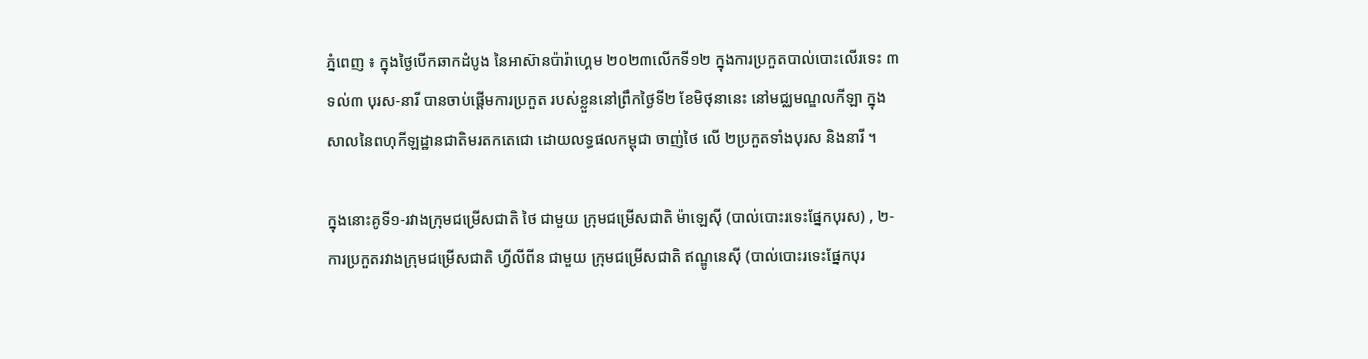ភ្នំពេញ ៖ ក្នុងថ្ងៃបើកឆាកដំបូង នៃអាស៊ានប៉ារ៉ាហ្គេម ២០២៣លើកទី១២ ក្នុងការប្រកួតបាល់បោះលើរទេះ ៣ទល់៣ បុរស-នារី បានចាប់ផ្ដើមការប្រកួត របស់ខ្លួននៅព្រឹកថ្ងៃទី២ ខែមិថុនានេះ នៅមជ្ឈមណ្ឌលកីឡា ក្នុងសាលនៃពហុកីឡដ្ឋានជាតិមរតកតេជោ ដោយលទ្ធផលកម្ពុជា ចាញ់ថៃ លើ ២ប្រកួតទាំងបុរស និងនារី ។

ក្នុងនោះគូទី១-រវាងក្រុមជម្រើសជាតិ ថៃ ជាមួយ ក្រុមជម្រើសជាតិ ម៉ាឡេស៊ី (បាល់បោះរទេះផ្នែកបុរស) , ២- ការប្រកួតរវាងក្រុមជម្រើសជាតិ ហ្វីលីពីន ជាមួយ ក្រុមជម្រើសជាតិ ឥណ្ឌូនេស៊ី (បាល់បោះរទេះផ្នែកបុរ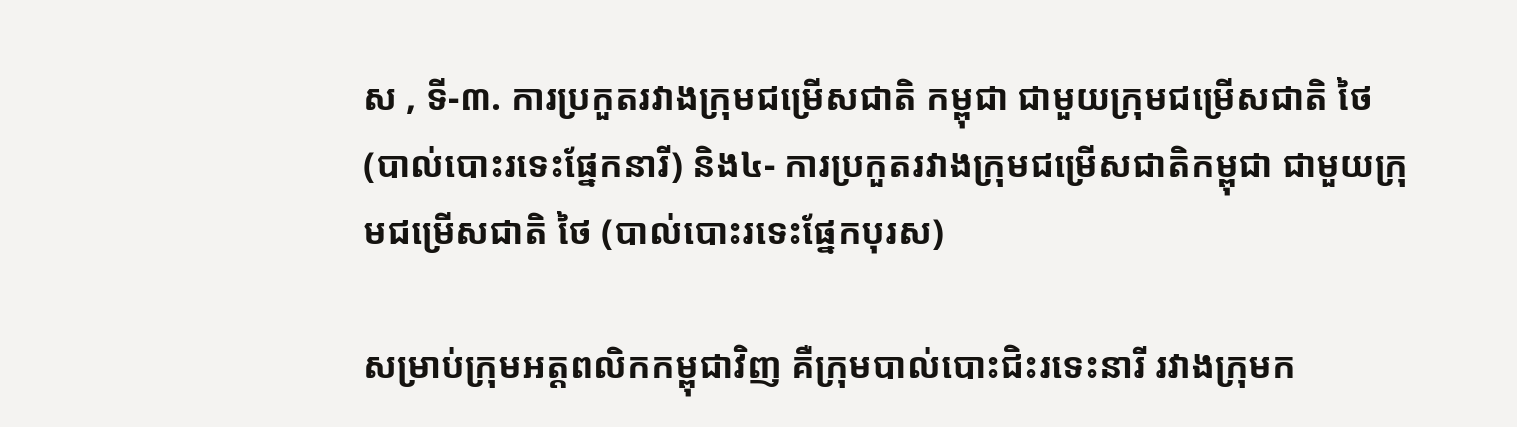ស , ទី-៣. ការប្រកួតរវាងក្រុមជម្រើសជាតិ កម្ពុជា ជាមួយក្រុមជម្រើសជាតិ ថៃ (បាល់បោះរទេះផ្នែកនារី) និង៤- ការប្រកួតរវាងក្រុមជម្រើសជាតិកម្ពុជា ជាមួយក្រុមជម្រើសជាតិ ថៃ (បាល់បោះរទេះផ្នែកបុរស)

សម្រាប់ក្រុមអត្តពលិកកម្ពុជាវិញ គឺក្រុមបាល់បោះជិះរទេះនារី រវាងក្រុមក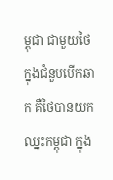ម្ពុជា ជាមួយថៃ ក្នុងជំនួបបើកឆាក គឺថៃបានយកឈ្នះកម្ពុជា ក្នុង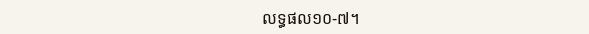លទ្ធផល១០-៧។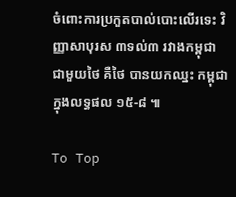ចំពោះការប្រកួតបាល់បោះលើរទេះ វិញ្ញាសាបុរស ៣ទល់៣ រវាងកម្ពុជា ជាមួយថៃ គឺថៃ បានយកឈ្នះ កម្ពុជា ក្នុងលទ្ធផល ១៥-៨ ៕

To Top